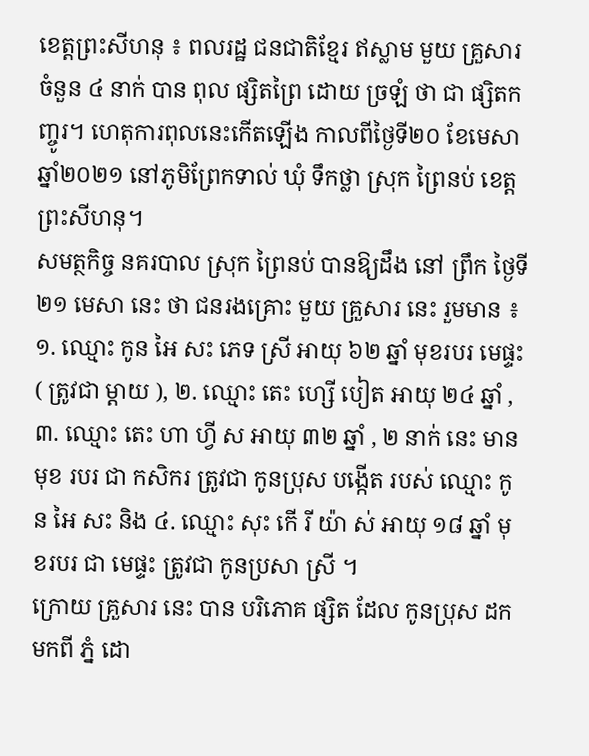ខេត្តព្រះសីហនុ ៖ ពលរដ្ឋ ជនជាតិខ្មែរ ឥស្លាម មួយ គ្រួសារ ចំនួន ៤ នាក់ បាន ពុល ផ្សិតព្រៃ ដោយ ច្រឡំ ថា ជា ផ្សិតកញ្ចូរ។ ហេតុការពុលនេះកើតឡើង កាលពីថ្ងៃទី២០ ខែមេសា ឆ្នាំ២០២១ នៅភូមិព្រែកទាល់ ឃុំ ទឹកថ្លា ស្រុក ព្រៃនប់ ខេត្ត ព្រះសីហនុ។
សមត្ថកិច្ច នគរបាល ស្រុក ព្រៃនប់ បានឱ្យដឹង នៅ ព្រឹក ថ្ងៃទី ២១ មេសា នេះ ថា ជនរងគ្រោះ មួយ គ្រួសារ នេះ រួមមាន ៖ ១. ឈ្មោះ កូន អៃ សះ ភេទ ស្រី អាយុ ៦២ ឆ្នាំ មុខរបរ មេផ្ទះ ( ត្រូវជា ម្តាយ ), ២. ឈ្មោះ តេះ ហ្សើ បៀត អាយុ ២៤ ឆ្នាំ , ៣. ឈ្មោះ តេះ ហា ហ្វី ស អាយុ ៣២ ឆ្នាំ , ២ នាក់ នេះ មានមុខ របរ ជា កសិករ ត្រូវជា កូនប្រុស បង្កើត របស់ ឈ្មោះ កូន អៃ សះ និង ៤. ឈ្មោះ សុះ កើ រី យ៉ា ស់ អាយុ ១៨ ឆ្នាំ មុខរបរ ជា មេផ្ទះ ត្រូវជា កូនប្រសា ស្រី ។
ក្រោយ គ្រួសារ នេះ បាន បរិភោគ ផ្សិត ដែល កូនប្រុស ដក មកពី ភ្នំ ដោ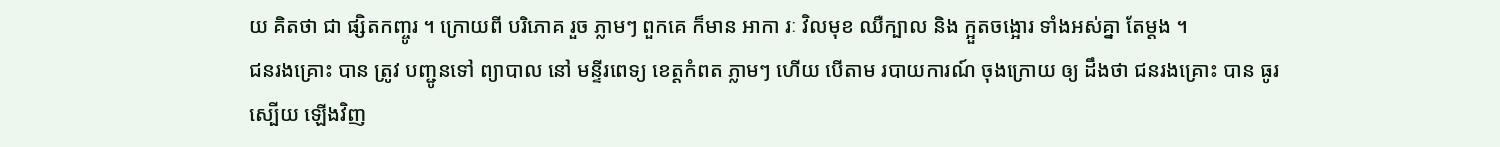យ គិតថា ជា ផ្សិតកញ្ចូរ ។ ក្រោយពី បរិភោគ រួច ភ្លាមៗ ពួកគេ ក៏មាន អាកា រៈ វិលមុខ ឈឺក្បាល និង ក្អួតចង្អោរ ទាំងអស់គ្នា តែម្តង ។
ជនរងគ្រោះ បាន ត្រូវ បញ្ជូនទៅ ព្យាបាល នៅ មន្ទីរពេទ្យ ខេត្តកំពត ភ្លាមៗ ហើយ បើតាម របាយការណ៍ ចុងក្រោយ ឲ្យ ដឹងថា ជនរងគ្រោះ បាន ធូរស្បើយ ឡើងវិញ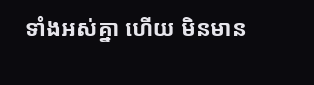ទាំងអស់គ្នា ហើយ មិនមាន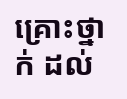គ្រោះថ្នាក់ ដល់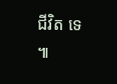ជីវិត ទេ ៕